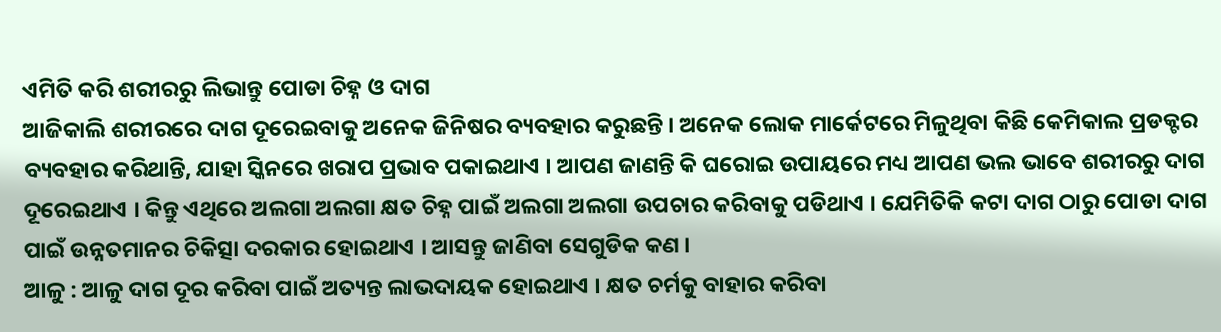ଏମିତି କରି ଶରୀରରୁ ଲିଭାନ୍ତୁ ପୋଡା ଚିହ୍ନ ଓ ଦାଗ
ଆଜିକାଲି ଶରୀରରେ ଦାଗ ଦୂରେଇବାକୁ ଅନେକ ଜିନିଷର ବ୍ୟବହାର କରୁଛନ୍ତି । ଅନେକ ଲୋକ ମାର୍କେଟରେ ମିଳୁଥିବା କିଛି କେମିକାଲ ପ୍ରଡକ୍ଟର ବ୍ୟବହାର କରିଥାନ୍ତି, ଯାହା ସ୍କିନରେ ଖରାପ ପ୍ରଭାବ ପକାଇଥାଏ । ଆପଣ ଜାଣନ୍ତି କି ଘରୋଇ ଉପାୟରେ ମଧ୍ୟ ଆପଣ ଭଲ ଭାବେ ଶରୀରରୁ ଦାଗ ଦୂରେଇଥାଏ । କିନ୍ତୁ ଏଥିରେ ଅଲଗା ଅଲଗା କ୍ଷତ ଚିହ୍ନ ପାଇଁ ଅଲଗା ଅଲଗା ଉପଚାର କରିବାକୁ ପଡିଥାଏ । ଯେମିତିକି କଟା ଦାଗ ଠାରୁ ପୋଡା ଦାଗ ପାଇଁ ଉନ୍ନତମାନର ଚିକିତ୍ସା ଦରକାର ହୋଇଥାଏ । ଆସନ୍ତୁ ଜାଣିବା ସେଗୁଡିକ କଣ ।
ଆଳୁ : ଆଳୁ ଦାଗ ଦୂର କରିବା ପାଇଁ ଅତ୍ୟନ୍ତ ଲାଭଦାୟକ ହୋଇଥାଏ । କ୍ଷତ ଚର୍ମକୁ ବାହାର କରିବା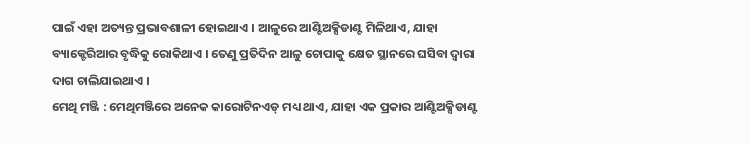ପାଇଁ ଏହା ଅତ୍ୟନ୍ତ ପ୍ରଭାବଶାଳୀ ହୋଇଥାଏ । ଆଳୁରେ ଆଣ୍ଟିଅକ୍ସିଡାଣ୍ଟ ମିଳିଥାଏ, ଯାହା ବ୍ୟାକ୍ଟେରିଆର ବୃଦ୍ଧିକୁ ରୋକିଥାଏ । ତେଣୁ ପ୍ରତିଦିନ ଆଳୁ ଚୋପାକୁ କ୍ଷେତ ସ୍ଥାନରେ ଘସିବା ଦ୍ୱାରା ଦାଗ ଚାଲିଯାଇଥାଏ ।
ମେଥି ମଞ୍ଜି : ମେଥିମଞ୍ଜିରେ ଅନେକ କାରୋଟିନଏଡ୍ ମଧ୍ୟ ଥାଏ, ଯାହା ଏକ ପ୍ରକାର ଆଣ୍ଟିଅକ୍ସିଡାଣ୍ଟ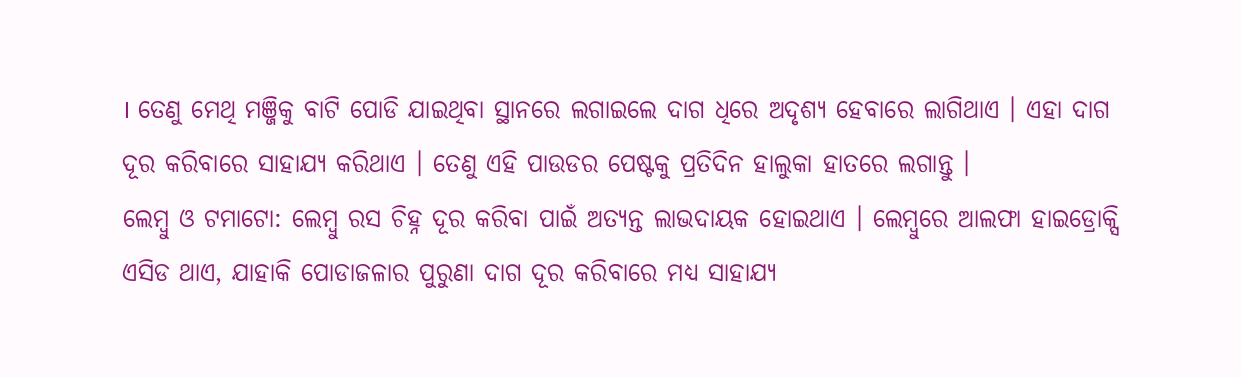। ତେଣୁ ମେଥି ମଞ୍ଜିକୁ ବାଟି ପୋଡି ଯାଇଥିବା ସ୍ଥାନରେ ଲଗାଇଲେ ଦାଗ ଧିରେ ଅଦୃଶ୍ୟ ହେବାରେ ଲାଗିଥାଏ । ଏହା ଦାଗ ଦୂର କରିବାରେ ସାହାଯ୍ୟ କରିଥାଏ । ତେଣୁ ଏହି ପାଉଡର ପେଷ୍ଟକୁ ପ୍ରତିଦିନ ହାଲୁକା ହାତରେ ଲଗାନ୍ତୁ ।
ଲେମ୍ବୁ ଓ ଟମାଟୋ: ଲେମ୍ବୁ ରସ ଚିହ୍ନ ଦୂର କରିବା ପାଇଁ ଅତ୍ୟନ୍ତ ଲାଭଦାୟକ ହୋଇଥାଏ । ଲେମ୍ବୁରେ ଆଲଫା ହାଇଡ୍ରୋକ୍ସି ଏସିଡ ଥାଏ, ଯାହାକି ପୋଡାଜଳାର ପୁରୁଣା ଦାଗ ଦୂର କରିବାରେ ମଧ୍ୟ ସାହାଯ୍ୟ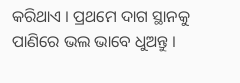କରିଥାଏ । ପ୍ରଥମେ ଦାଗ ସ୍ଥାନକୁ ପାଣିରେ ଭଲ ଭାବେ ଧୁଅନ୍ତୁ ।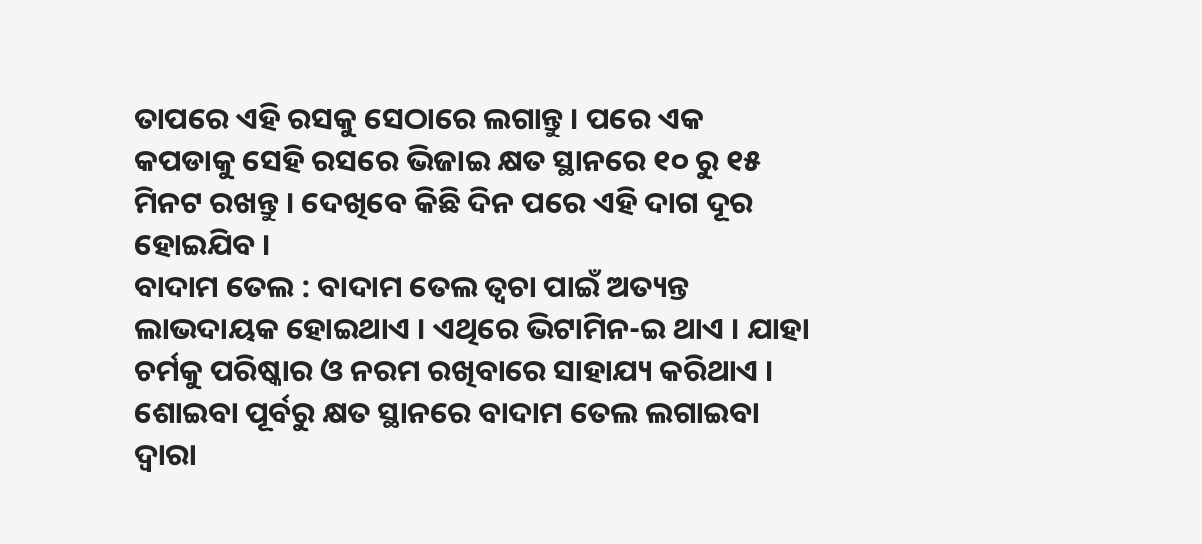ତାପରେ ଏହି ରସକୁ ସେଠାରେ ଲଗାନ୍ତୁ । ପରେ ଏକ କପଡାକୁ ସେହି ରସରେ ଭିଜାଇ କ୍ଷତ ସ୍ଥାନରେ ୧୦ ରୁ ୧୫ ମିନଟ ରଖନ୍ତୁ । ଦେଖିବେ କିଛି ଦିନ ପରେ ଏହି ଦାଗ ଦୂର ହୋଇଯିବ ।
ବାଦାମ ତେଲ : ବାଦାମ ତେଲ ତ୍ୱଚା ପାଇଁ ଅତ୍ୟନ୍ତ ଲାଭଦାୟକ ହୋଇଥାଏ । ଏଥିରେ ଭିଟାମିନ-ଇ ଥାଏ । ଯାହା ଚର୍ମକୁ ପରିଷ୍କାର ଓ ନରମ ରଖିବାରେ ସାହାଯ୍ୟ କରିଥାଏ । ଶୋଇବା ପୂର୍ବରୁ କ୍ଷତ ସ୍ଥାନରେ ବାଦାମ ତେଲ ଲଗାଇବା ଦ୍ୱାରା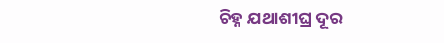ଚିହ୍ନ ଯଥାଶୀଘ୍ର ଦୂର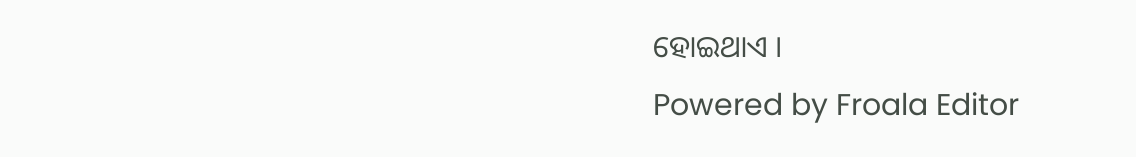ହୋଇଥାଏ ।
Powered by Froala Editor